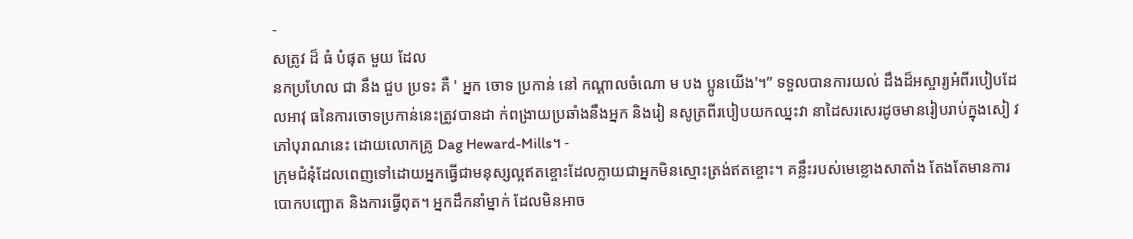-
សត្រូវ ដ៏ ធំ បំផុត មួយ ដែល
នកប្រហែល ជា នឹង ជួប ប្រទះ គឺ ' អ្នក ចោទ ប្រកាន់ នៅ កណ្ដាលចំណោ ម បង ប្អូនយើង'។” ទទួលបានការយល់ ដឹងដ៏អស្ចារ្យអំពីរបៀបដែលអាវុ ធនៃការចោទប្រកាន់នេះត្រូវបានដា ក់ពង្រាយប្រឆាំងនឹងអ្នក និងរៀ នសូត្រពីរបៀបយកឈ្នះវា នាដៃសរសេរដូចមានរៀបរាប់ក្នុងសៀ វភៅបុរាណនេះ ដោយលោកគ្រូ Dag Heward-Mills។ -
ក្រុមជំនុំដែលពេញទៅដោយអ្នកធ្វើជាមនុស្សល្អឥតខ្ចោះដែលក្លាយជាអ្នកមិនស្មោះត្រង់ឥតខ្ចោះ។ គន្លឹះរបស់មេខ្លោងសាតាំង តែងតែមានការបោកបញ្ឆោត និងការធ្វើពុត។ អ្នកដឹកនាំម្នាក់ ដែលមិនអាច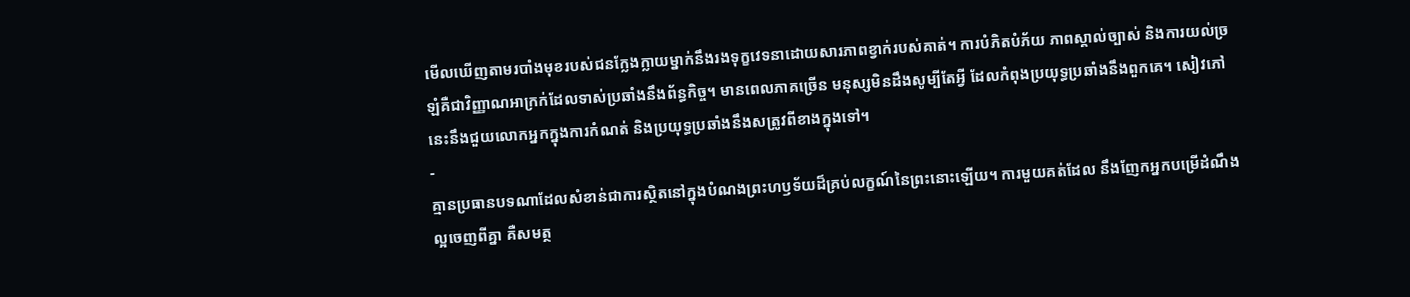មើលឃើញតាមរបាំងមុខរបស់ជនក្លែងក្លាយម្នាក់នឹងរងទុក្ខវេទនាដោយសារភាពខ្វាក់របស់គាត់។ ការបំភិតបំភ័យ ភាពស្គាល់ច្បាស់ និងការយល់ច្រឡំគឺជាវិញ្ញាណអាក្រក់ដែលទាស់ប្រឆាំងនឹងព័ន្ធកិច្ច។ មានពេលភាគច្រើន មនុស្សមិនដឹងសូម្បីតែអ្វី ដែលកំពុងប្រយុទ្ធប្រឆាំងនឹងពួកគេ។ សៀវភៅនេះនឹងជួយលោកអ្នកក្នុងការកំណត់ និងប្រយុទ្ធប្រឆាំងនឹងសត្រូវពីខាងក្នុងទៅ។
-
គ្មានប្រធានបទណាដែលសំខាន់ជាការស្ថិតនៅក្នុងបំណងព្រះហឫទ័យដ៏គ្រប់លក្ខណ៍នៃព្រះនោះឡើយ។ ការមួយគត់ដែល នឹងញែកអ្នកបម្រើដំណឹងល្អចេញពីគ្នា គឺសមត្ថ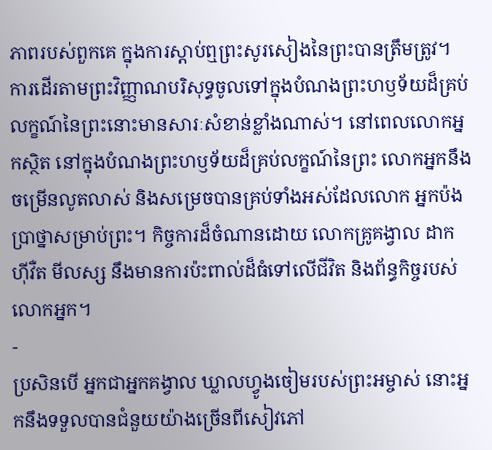ភាពរបស់ពួកគេ ក្នុងការស្ដាប់ឮព្រះសូរសៀងនៃព្រះបានត្រឹមត្រូវ។ ការដើរតាមព្រះវិញ្ញាណបរិសុទ្ធចូលទៅក្នុងបំណងព្រះហឫទ័យដ៏គ្រប់លក្ខណ៍នៃព្រះនោះមានសារៈសំខាន់ខ្លាំងណាស់។ នៅពេលលោកអ្នកស្ថិត នៅក្នុងបំណងព្រះហឫទ័យដ៏គ្រប់លក្ខណ៍នៃព្រះ លោកអ្នកនឹងចម្រើនលូតលាស់ និងសម្រេចបានគ្រប់ទាំងអស់ដែលលោក អ្នកប៉ងប្រាថ្នាសម្រាប់ព្រះ។ កិច្ចការដ៏ចំណានដោយ លោកគ្រូគង្វាល ដាក ហ៊ីវឺត មីលស្ស នឹងមានការប៉ះពាល់ដ៏ធំទៅលើជីវិត និងព័ន្ធកិច្ចរបស់លោកអ្នក។
-
ប្រសិនបើ អ្នកជាអ្នកគង្វាល ឃ្លាលហ្វូងចៀមរបស់ព្រះអម្ចាស់ នោះអ្នកនឹងទទួលបានជំនួយយ៉ាងច្រើនពីសៀវភៅ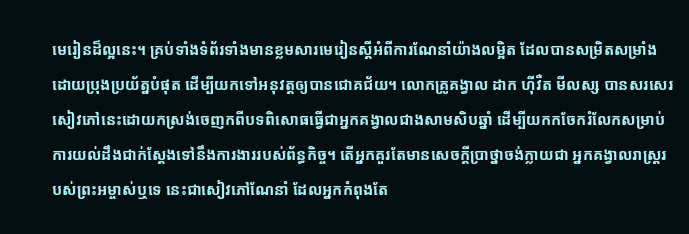មេរៀនដ៏ល្អនេះ។ គ្រប់ទាំងទំព័រទាំងមានខ្លមសារមេរៀនស្តីអំពីការណែនាំយ៉ាងលម្អិត ដែលបានសម្រិតសម្រាំងដោយប្រុងប្រយ័ត្នបំផុត ដើម្បីយកទៅអនុវត្តឲ្យបានជោគជ័យ។ លោកគ្រូគង្វាល ដាក ហ៊ីវឺត មីលស្ស បានសរសេរសៀវភៅនេះដោយកស្រង់ចេញកពីបទពិសោធធ្វើជាអ្នកគង្វាលជាងសាមសិបឆ្នាំ ដើម្បីយកកចែករំលែកសម្រាប់ការយល់ដឹងជាក់ស្តែងទៅនឹងការងាររបស់ព័ន្ធកិច្ច។ តើអ្នកគួរតែមានសេចក្តីប្រាថ្នាចង់ក្លាយជា អ្នកគង្វាលរាស្ដ្ររបស់ព្រះអម្ចាស់ឬទេ នេះជាសៀវភៅណែនាំ ដែលអ្នកកំពុងតែ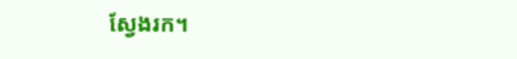ស្វែងរក។